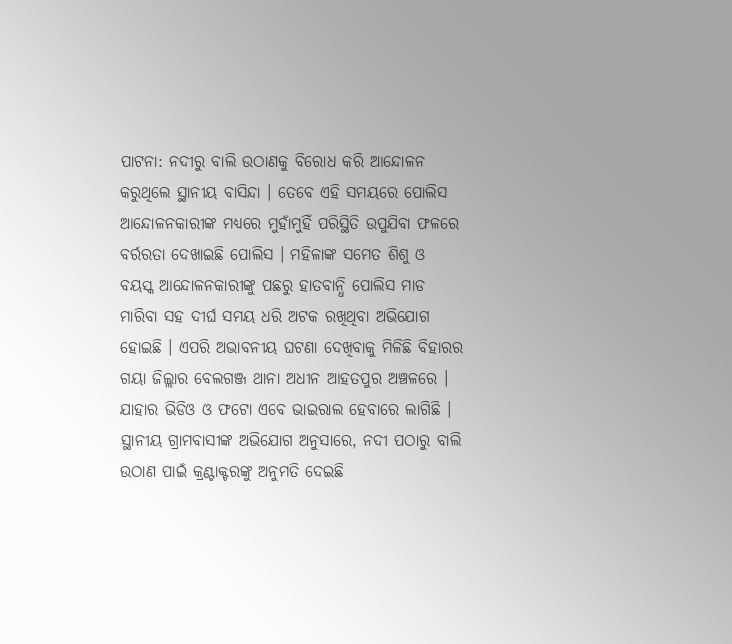ପାଟନା: ନଦୀରୁ ବାଲି ଉଠାଣକୁ ବିରୋଧ କରି ଆନ୍ଦୋଳନ କରୁଥିଲେ ସ୍ଥାନୀୟ ବାସିନ୍ଦା । ତେବେ ଏହି ସମୟରେ ପୋଲିସ ଆନ୍ଦୋଳନକାରୀଙ୍କ ମଧ୍ୟରେ ମୁହାଁମୁହିଁ ପରିସ୍ଥିତି ଉପୁଯିବା ଫଳରେ ବର୍ରରତା ଦେଖାଇଛି ପୋଲିସ । ମହିଳାଙ୍କ ସମେତ ଶିଶୁ ଓ ବୟସ୍କ ଆନ୍ଦୋଳନକାରୀଙ୍କୁ ପଛରୁ ହାତବାନ୍ଧି ପୋଲିସ ମାଡ ମାରିବା ସହ ଦୀର୍ଘ ସମୟ ଧରି ଅଟକ ରଖିଥିବା ଅଭିଯୋଗ ହୋଇଛି । ଏପରି ଅଭାବନୀୟ ଘଟଣା ଦେଖିବାକୁ ମିଳିଛି ବିହାରର ଗୟା ଜିଲ୍ଲାର ବେଲଗଞ୍ଜ ଥାନା ଅଧୀନ ଆହତପୁର ଅଞ୍ଚଳରେ । ଯାହାର ଭିଡିଓ ଓ ଫଟୋ ଏବେ ଭାଇରାଲ ହେବାରେ ଲାଗିଛି ।
ସ୍ଥାନୀୟ ଗ୍ରାମବାସୀଙ୍କ ଅଭିଯୋଗ ଅନୁସାରେ, ନଦୀ ପଠାରୁ ବାଲି ଉଠାଣ ପାଇଁ କ୍ରଣ୍ଟାକ୍ଟରଙ୍କୁ ଅନୁମତି ଦେଇଛି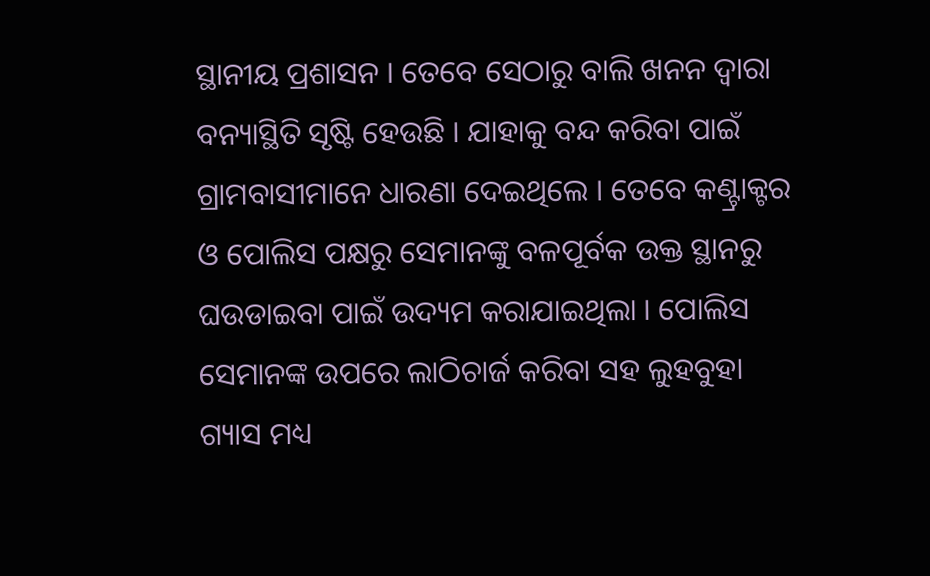ସ୍ଥାନୀୟ ପ୍ରଶାସନ । ତେବେ ସେଠାରୁ ବାଲି ଖନନ ଦ୍ବାରା ବନ୍ୟାସ୍ଥିତି ସୃଷ୍ଟି ହେଉଛି । ଯାହାକୁ ବନ୍ଦ କରିବା ପାଇଁ ଗ୍ରାମବାସୀମାନେ ଧାରଣା ଦେଇଥିଲେ । ତେବେ କଣ୍ଟ୍ରାକ୍ଟର ଓ ପୋଲିସ ପକ୍ଷରୁ ସେମାନଙ୍କୁ ବଳପୂର୍ବକ ଉକ୍ତ ସ୍ଥାନରୁ ଘଉଡାଇବା ପାଇଁ ଉଦ୍ୟମ କରାଯାଇଥିଲା । ପୋଲିସ ସେମାନଙ୍କ ଉପରେ ଲାଠିଚାର୍ଜ କରିବା ସହ ଲୁହବୁହା ଗ୍ୟାସ ମଧ୍ୟ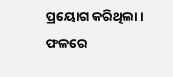ପ୍ରୟୋଗ କରିଥିଲା । ଫଳରେ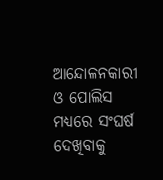ଆନ୍ଦୋଳନକାରୀ ଓ ପୋଲିସ ମଧ୍ୟରେ ସଂଘର୍ଷ ଦେଖିବାକୁ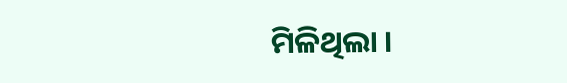ମିଳିଥିଲା ।